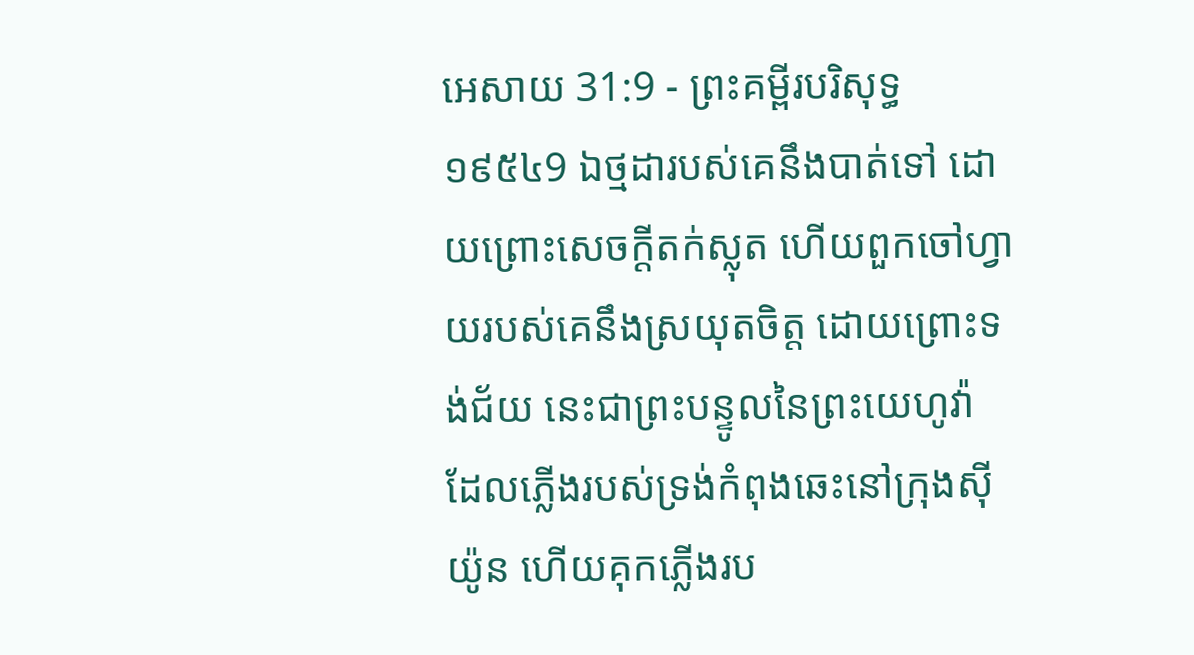អេសាយ 31:9 - ព្រះគម្ពីរបរិសុទ្ធ ១៩៥៤9 ឯថ្មដារបស់គេនឹងបាត់ទៅ ដោយព្រោះសេចក្ដីតក់ស្លុត ហើយពួកចៅហ្វាយរបស់គេនឹងស្រយុតចិត្ត ដោយព្រោះទង់ជ័យ នេះជាព្រះបន្ទូលនៃព្រះយេហូវ៉ា ដែលភ្លើងរបស់ទ្រង់កំពុងឆេះនៅក្រុងស៊ីយ៉ូន ហើយគុកភ្លើងរប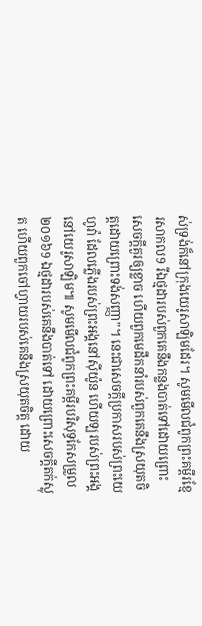ស់ទ្រង់ក៏នៅក្រុងយេរូសាឡិមដែរ។ សូមមើលជំពូកព្រះគម្ពីរខ្មែរសាកល9 រីឯថ្មដារបស់ពួកគេនឹងកន្លងបាត់ទៅដោយព្រោះសេចក្ដីគួរឲ្យខ្លាច ហើយពួកមេដឹកនាំរបស់ពួកគេនឹងស្រយុតចិត្តដោយព្រោះទង់សញ្ញា”។ នេះជាសេចក្ដីប្រកាសរបស់ព្រះយេហូវ៉ា ដែលភ្លើងរបស់ព្រះអង្គនៅស៊ីយ៉ូន ហើយឡរបស់ព្រះអង្គនៅយេរូសាឡិម៕ សូមមើលជំពូកព្រះគម្ពីរបរិសុទ្ធកែសម្រួល ២០១៦9 ឯថ្មដារបស់គេនឹងបាត់ទៅ ដោយព្រោះសេចក្ដីតក់ស្លុត ហើយពួកចៅហ្វាយរបស់គេនឹងស្រយុតចិត្ត ដោយ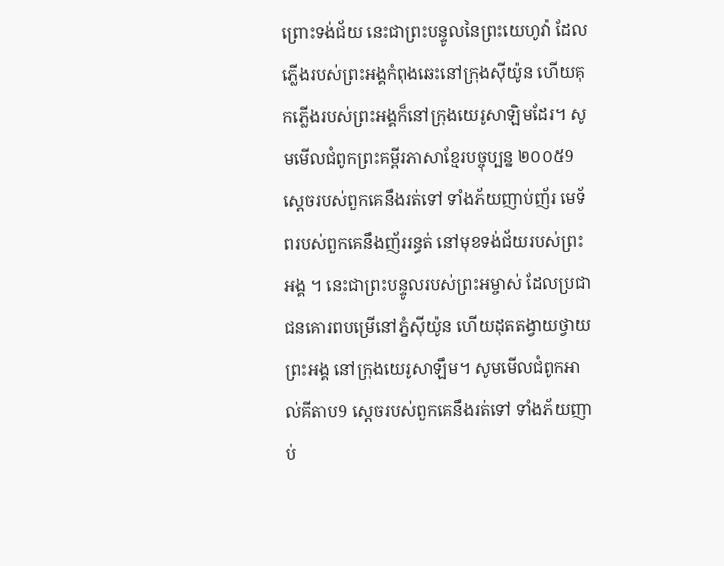ព្រោះទង់ជ័យ នេះជាព្រះបន្ទូលនៃព្រះយេហូវ៉ា ដែលភ្លើងរបស់ព្រះអង្គកំពុងឆេះនៅក្រុងស៊ីយ៉ូន ហើយគុកភ្លើងរបស់ព្រះអង្គក៏នៅក្រុងយេរូសាឡិមដែរ។ សូមមើលជំពូកព្រះគម្ពីរភាសាខ្មែរបច្ចុប្បន្ន ២០០៥9 ស្ដេចរបស់ពួកគេនឹងរត់ទៅ ទាំងភ័យញាប់ញ័រ មេទ័ពរបស់ពួកគេនឹងញ័ររន្ធត់ នៅមុខទង់ជ័យរបស់ព្រះអង្គ ។ នេះជាព្រះបន្ទូលរបស់ព្រះអម្ចាស់ ដែលប្រជាជនគោរពបម្រើនៅភ្នំស៊ីយ៉ូន ហើយដុតតង្វាយថ្វាយព្រះអង្គ នៅក្រុងយេរូសាឡឹម។ សូមមើលជំពូកអាល់គីតាប9 ស្ដេចរបស់ពួកគេនឹងរត់ទៅ ទាំងភ័យញាប់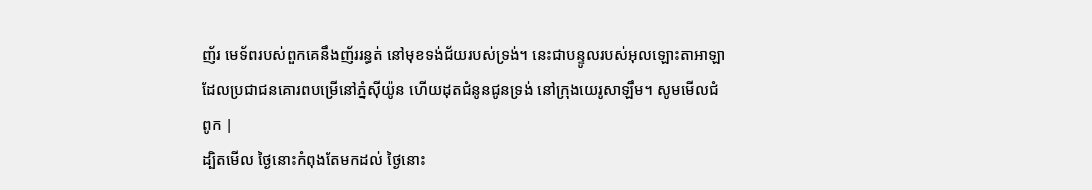ញ័រ មេទ័ពរបស់ពួកគេនឹងញ័ររន្ធត់ នៅមុខទង់ជ័យរបស់ទ្រង់។ នេះជាបន្ទូលរបស់អុលឡោះតាអាឡា ដែលប្រជាជនគោរពបម្រើនៅភ្នំស៊ីយ៉ូន ហើយដុតជំនូនជូនទ្រង់ នៅក្រុងយេរូសាឡឹម។ សូមមើលជំពូក |
ដ្បិតមើល ថ្ងៃនោះកំពុងតែមកដល់ ថ្ងៃនោះ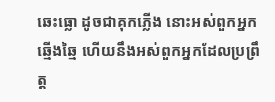ឆេះធ្លោ ដូចជាគុកភ្លើង នោះអស់ពួកអ្នកឆ្មើងឆ្មៃ ហើយនឹងអស់ពួកអ្នកដែលប្រព្រឹត្ត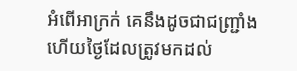អំពើអាក្រក់ គេនឹងដូចជាជញ្ជ្រាំង ហើយថ្ងៃដែលត្រូវមកដល់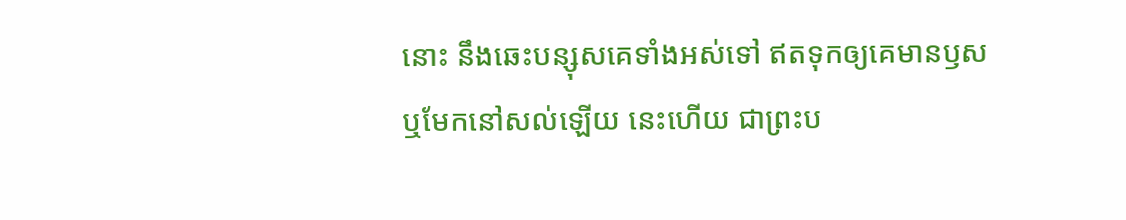នោះ នឹងឆេះបន្សុសគេទាំងអស់ទៅ ឥតទុកឲ្យគេមានឫស ឬមែកនៅសល់ឡើយ នេះហើយ ជាព្រះប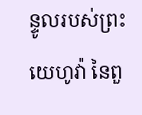ន្ទូលរបស់ព្រះយេហូវ៉ា នៃពួ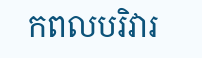កពលបរិវារ